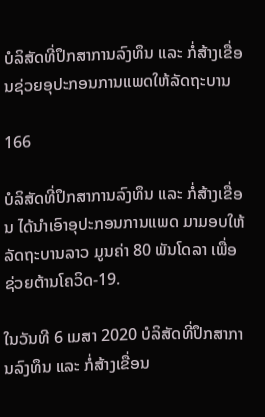ບໍລິສັດທີ່ປຶກສາການລົງທຶນ ແລະ ກໍ່ສ້າງເຂື່ອນຊ່ວຍອຸປະກອນການແພດໃຫ້ລັດຖະບານ

166

ບໍລິສັດທີ່ປຶກສາການລົງທຶນ ແລະ ກໍ່ສ້າງເຂື່ອນ ໄດ້ນຳເອົາອຸປະກອນການແພດ ມາມອບໃຫ້ລັດຖະບານລາວ ມູນຄ່າ 80 ພັນໂດລາ ເພື່ອຊ່ວຍຕ້ານໂຄວິດ-19.

ໃນວັນທີ 6 ເມສາ 2020 ບໍລິສັດທີ່ປຶກສາການລົງທຶນ ແລະ ກໍ່ສ້າງເຂື່ອນ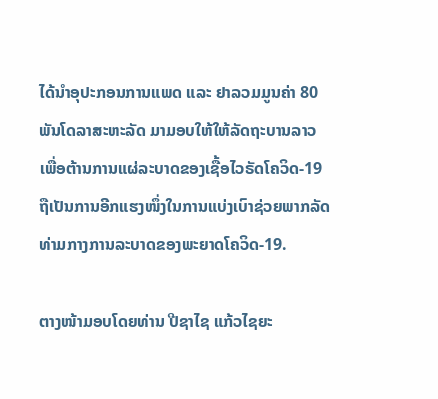ໄດ້ນຳອຸປະກອນການແພດ ແລະ ຢາລວມມູນຄ່າ 80 ພັນໂດລາສະຫະລັດ ມາມອບໃຫ້ໃຫ້ລັດຖະບານລາວ ເພື່ອຕ້ານການແຜ່ລະບາດຂອງເຊື້ອໄວຣັດໂຄວິດ-19 ຖືເປັນການອີກແຮງໜຶ່ງໃນການແບ່ງເບົາຊ່ວຍພາກລັດທ່າມກາງການລະບາດຂອງພະຍາດໂຄວິດ-19.

ຕາງໜ້າມອບໂດຍທ່ານ ປີຊາໄຊ ແກ້ວໄຊຍະ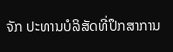ຈັກ ປະທານບໍລິສັດທີ່ປຶກສາການ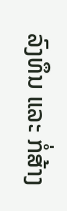ລົງທຶນ ແລະ ກໍ່ສ້າງ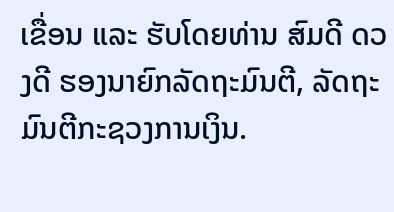ເຂື່ອນ ແລະ ຮັບໂດຍທ່ານ ສົມດີ ດວງດີ ຮອງນາຍົກລັດຖະມົນຕີ, ລັດຖະມົນຕີກະຊວງການເງິນ.